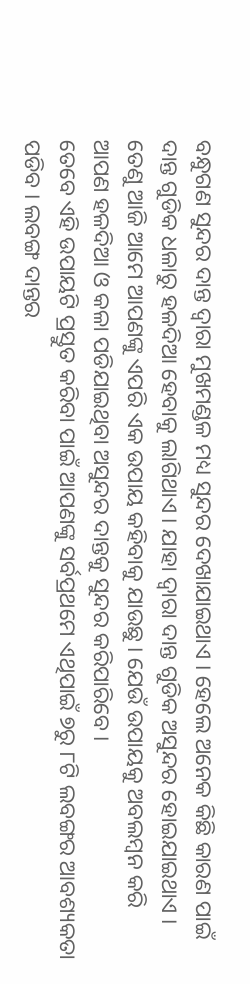ବନ୍ଧୁଗଣ ସୁନ୍ଦର ଦାନ୍ତ ଦ୍ଵାରା ମୁଖମଣ୍ଡଳ ମଧ୍ୟ ସୁନ୍ଦର ଦେଖାଯାଇଥାଏ । ହେଲେ ଅନେକ କିଛି କାରଣ ପାଇଁ ଦାନ୍ତ ଗୁଡିକ ଧଳାରୁ ହଳଦିଆ ହେବାକୁ ଲାଗିଥାଏ । ଯାହା ଦ୍ଵାରା ଦାନ୍ତ ଗୁଡିକ ଅସୁନ୍ଦର ହୋଇଯାଇଥାଏ । ତେଣୁ ଆଜି ଆମେ ଆପଣଙ୍କୁ ଏପରି ଏକ ଉପାୟ କହିବାକୁ ଯାଉଛୁ । ଯେଉଁ ଉପାୟକୁ ଅବଲମ୍ବନ କରି ଆପଣ ହଳଦିଆ ଓ କଳା ପଡିଯାଇଥିବା ଅସୁନ୍ଦର ଦାନ୍ତକୁ ସୁନ୍ଦର କରିପାରିବେ ।
ତେବେ ଏହି ଉପାୟଟି ପ୍ରସ୍ତୁତ କରିବା ପାଇଁ ଆପଣଙ୍କୁ ସର୍ବପ୍ରଥମେ ଏଥିପାଇଁ ୭ରୁ ୮ଟି ଲବଙ୍ଗର ଆବଶ୍ୟକତା ପଡିବ । ଲବଙ୍ଗ ଦାନ୍ତର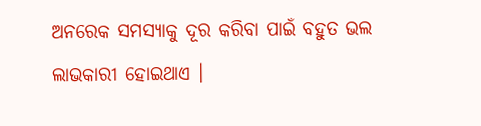ଅନରେକ ସମସ୍ଯାକୁ ଦୂର କରିବା ପାଇଁ ବହୁତ ଭଲ ଲାଭକାରୀ ହୋଇଥାଏ ।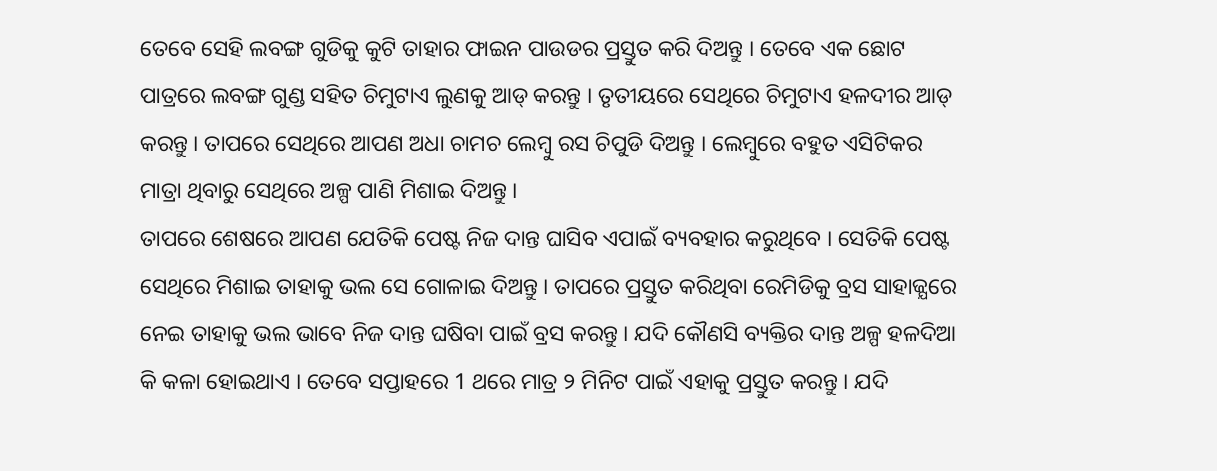ତେବେ ସେହି ଲବଙ୍ଗ ଗୁଡିକୁ କୁଟି ତାହାର ଫାଇନ ପାଉଡର ପ୍ରସ୍ତୁତ କରି ଦିଅନ୍ତୁ । ତେବେ ଏକ ଛୋଟ ପାତ୍ରରେ ଲବଙ୍ଗ ଗୁଣ୍ଡ ସହିତ ଚିମୁଟାଏ ଲୁଣକୁ ଆଡ୍ କରନ୍ତୁ । ତୃତୀୟରେ ସେଥିରେ ଚିମୁଟାଏ ହଳଦୀର ଆଡ୍ କରନ୍ତୁ । ତାପରେ ସେଥିରେ ଆପଣ ଅଧା ଚାମଚ ଲେମ୍ବୁ ରସ ଚିପୁଡି ଦିଅନ୍ତୁ । ଲେମ୍ବୁରେ ବହୁତ ଏସିଟିକର ମାତ୍ରା ଥିବାରୁ ସେଥିରେ ଅଳ୍ପ ପାଣି ମିଶାଇ ଦିଅନ୍ତୁ ।
ତାପରେ ଶେଷରେ ଆପଣ ଯେତିକି ପେଷ୍ଟ ନିଜ ଦାନ୍ତ ଘାସିବ ଏପାଇଁ ବ୍ୟବହାର କରୁଥିବେ । ସେତିକି ପେଷ୍ଟ ସେଥିରେ ମିଶାଇ ତାହାକୁ ଭଲ ସେ ଗୋଳାଇ ଦିଅନ୍ତୁ । ତାପରେ ପ୍ରସ୍ତୁତ କରିଥିବା ରେମିଡିକୁ ବ୍ରସ ସାହାଜ୍ଯରେ ନେଇ ତାହାକୁ ଭଲ ଭାବେ ନିଜ ଦାନ୍ତ ଘଷିବା ପାଇଁ ବ୍ରସ କରନ୍ତୁ । ଯଦି କୌଣସି ବ୍ୟକ୍ତିର ଦାନ୍ତ ଅଳ୍ପ ହଳଦିଆ କି କଳା ହୋଇଥାଏ । ତେବେ ସପ୍ତାହରେ 1 ଥରେ ମାତ୍ର ୨ ମିନିଟ ପାଇଁ ଏହାକୁ ପ୍ରସ୍ତୁତ କରନ୍ତୁ । ଯଦି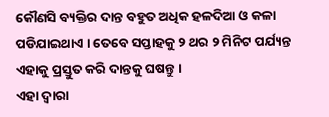କୌଣସି ବ୍ୟକ୍ତିର ଦାନ୍ତ ବହୁତ ଅଧିକ ହଳଦିଆ ଓ କଳା ପଡିଯାଇଥାଏ । ତେବେ ସପ୍ତାହକୁ ୨ ଥର ୨ ମିନିଟ ପର୍ଯ୍ୟନ୍ତ ଏହାକୁ ପ୍ରସ୍ତୁତ କରି ଦାନ୍ତକୁ ଘଷନ୍ତୁ ।
ଏହା ଦ୍ଵାରା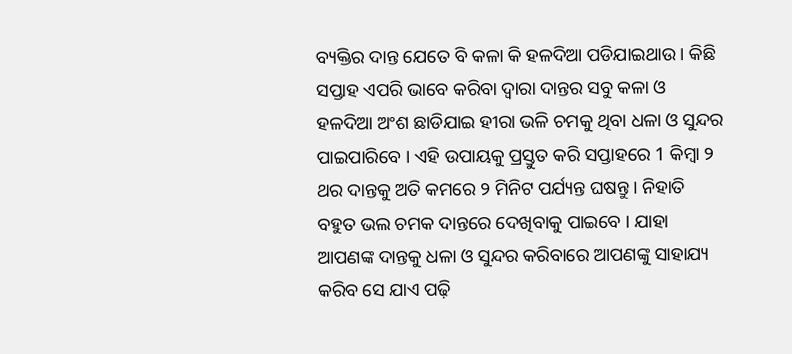ବ୍ୟକ୍ତିର ଦାନ୍ତ ଯେତେ ବି କଳା କି ହଳଦିଆ ପଡିଯାଇଥାଉ । କିଛି ସପ୍ତାହ ଏପରି ଭାବେ କରିବା ଦ୍ଵାରା ଦାନ୍ତର ସବୁ କଳା ଓ ହଳଦିଆ ଅଂଶ ଛାଡିଯାଇ ହୀରା ଭଳି ଚମକୁ ଥିବା ଧଳା ଓ ସୁନ୍ଦର ପାଇପାରିବେ । ଏହି ଉପାୟକୁ ପ୍ରସ୍ତୁତ କରି ସପ୍ତାହରେ 1 କିମ୍ବା ୨ ଥର ଦାନ୍ତକୁ ଅତି କମରେ ୨ ମିନିଟ ପର୍ଯ୍ୟନ୍ତ ଘଷନ୍ତୁ । ନିହାତି ବହୁତ ଭଲ ଚମକ ଦାନ୍ତରେ ଦେଖିବାକୁ ପାଇବେ । ଯାହା ଆପଣଙ୍କ ଦାନ୍ତକୁ ଧଳା ଓ ସୁନ୍ଦର କରିବାରେ ଆପଣଙ୍କୁ ସାହାଯ୍ୟ କରିବ ସେ ଯାଏ ପଢ଼ି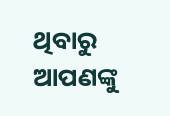ଥିବାରୁ ଆପଣଙ୍କୁ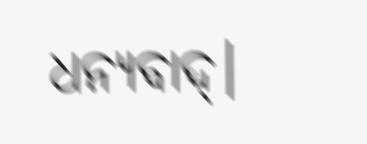ଧନ୍ୟବାଦ୍।